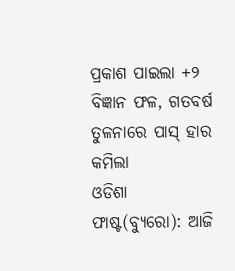ପ୍ରକାଶ ପାଇଲା +୨ ବିଜ୍ଞାନ ଫଳ, ଗତବର୍ଷ ତୁଳନାରେ ପାସ୍ ହାର କମିଲା
ଓଡିଶା ଫାଷ୍ଟ(ବ୍ୟୁରୋ): ଆଜି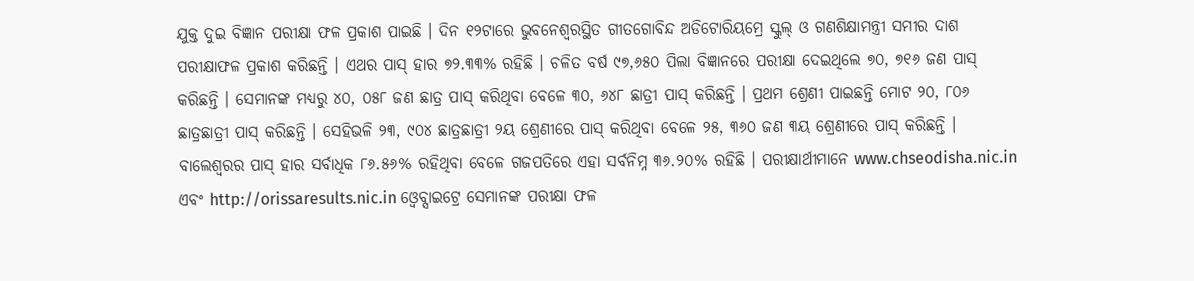ଯୁକ୍ତ ଦୁଇ ବିଜ୍ଞାନ ପରୀକ୍ଷା ଫଳ ପ୍ରକାଶ ପାଇଛି । ଦିନ ୧୨ଟାରେ ଭୁବନେଶ୍ୱରସ୍ଥିତ ଗୀତଗୋବିନ୍ଦ ଅଡିଟୋରିୟମ୍ରେ ସ୍କୁଲ୍ ଓ ଗଣଶିକ୍ଷାମନ୍ତ୍ରୀ ସମୀର ଦାଶ ପରୀକ୍ଷାଫଳ ପ୍ରକାଶ କରିଛନ୍ତି । ଏଥର ପାସ୍ ହାର ୭୨.୩୩% ରହିଛି । ଚଳିତ ବର୍ଷ ୯୭,୬୫୦ ପିଲା ବିଜ୍ଞାନରେ ପରୀକ୍ଷା ଦେଇଥିଲେ ୭୦, ୭୧୬ ଜଣ ପାସ୍ କରିଛନ୍ତି । ସେମାନଙ୍କ ମଧ୍ୟରୁ ୪୦, ୦୫୮ ଜଣ ଛାତ୍ର ପାସ୍ କରିଥିବା ବେଳେ ୩୦, ୬୪୮ ଛାତ୍ରୀ ପାସ୍ କରିଛନ୍ତି । ପ୍ରଥମ ଶ୍ରେଣୀ ପାଇଛନ୍ତି ମୋଟ ୨୦, ୮୦୬ ଛାତ୍ରଛାତ୍ରୀ ପାସ୍ କରିଛନ୍ତି । ସେହିଭଳି ୨୩, ୯୦୪ ଛାତ୍ରଛାତ୍ରୀ ୨ୟ ଶ୍ରେଣୀରେ ପାସ୍ କରିଥିବା ବେଳେ ୨୫, ୩୬୦ ଜଣ ୩ୟ ଶ୍ରେଣୀରେ ପାସ୍ କରିଛନ୍ତି ।
ବାଲେଶ୍ୱରର ପାସ୍ ହାର ସର୍ବାଧିକ ୮୬.୫୬% ରହିଥିବା ବେଳେ ଗଜପତିରେ ଏହା ସର୍ବନିମ୍ନ ୩୬.୨୦% ରହିଛି । ପରୀକ୍ଷାର୍ଥୀମାନେ www.chseodisha.nic.in ଏବଂ http://orissaresults.nic.in ଓ୍ବେବ୍ସାଇଟ୍ରେ ସେମାନଙ୍କ ପରୀକ୍ଷା ଫଳ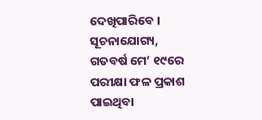ଦେଖିପାରିବେ ।
ସୂଚନାଯୋଗ୍ୟ, ଗତବର୍ଷ ମେ’ ୧୯ରେ ପରୀକ୍ଷା ଫଳ ପ୍ରକାଶ ପାଇଥିବା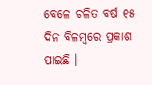ବେଳେ ଚଳିତ ବର୍ଷ ୧୫ ଦିନ ବିଳମ୍ବରେ ପ୍ରକାଶ ପାଇଛି ।